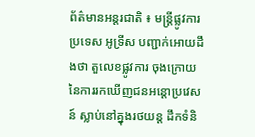ព័ត៌មានអន្តរជាតិ ៖ មន្រ្តីផ្លូវការ ប្រទេស អូទ្រីស បញ្ជាក់អោយដឹងថា តួលេខផ្លូវការ ចុងក្រោយ នៃការរកឃើញជនអន្តោប្រវេសន៍ ស្លាប់នៅគ្នុងរថយន្ត ដឹកទំនិ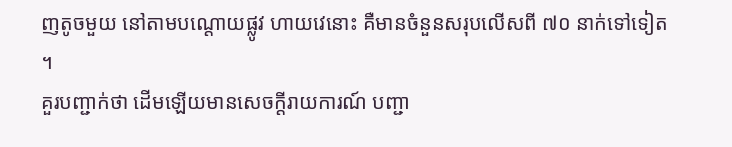ញតូចមួយ នៅតាមបណ្តោយផ្លូវ ហាយវេនោះ គឺមានចំនួនសរុបលើសពី ៧០ នាក់ទៅទៀត ។
គួរបញ្ជាក់ថា ដើមឡើយមានសេចក្តីរាយការណ៍ បញ្ជា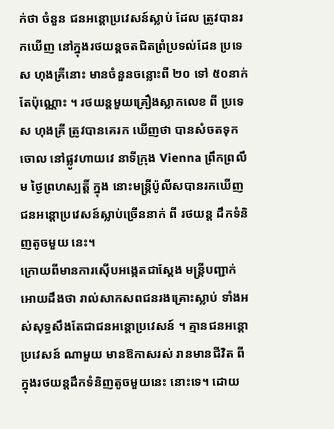ក់ថា ចំនួន ជនអន្តោប្រវេសន៍ស្លាប់ ដែល ត្រូវបានរកឃើញ នៅក្នុងរថយន្តចតជិតព្រំប្រទល់ដែន ប្រទេស ហុងគ្រីនោះ មានចំនួនចន្លោះពី ២០ ទៅ ៥០នាក់តែប៉ុណ្ណោះ ។ រថយន្តមួយគ្រឿងស្លាកលេខ ពី ប្រទេស ហុងគ្រី ត្រូវបានគេរក ឃើញថា បានសំចតទុកចោល នៅផ្លូវហាយវេ នាទីក្រុង Vienna ព្រឹកព្រលឹម ថ្ងៃព្រហស្បត្តិ៍ ក្នុង នោះមន្រ្តីប៉ូលីសបានរកឃើញ ជនអន្តោប្រវេសន៍ស្លាប់ច្រើននាក់ ពី រថយន្ត ដឹកទំនិញតូចមួយ នេះ។
ក្រោយពីមានការស៊ើបអង្កេតជាស្តែង មន្រ្តីបញ្ជាក់អោយដឹងថា រាល់សាកសពជនរងគ្រោះស្លាប់ ទាំងអស់សុទ្ធសឹងតែជាជនអន្តោប្រវេសន៍ ។ គ្មានជនអន្តោប្រវេសន៍ ណាមួយ មានឱកាសរស់ រានមានជីវិត ពីក្នុងរថយន្តដឹកទំនិញតូចមួយនេះ នោះទេ។ ដោយ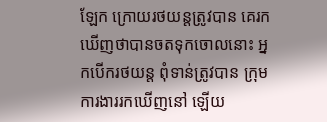ឡែក ក្រោយរថយន្តត្រូវបាន គេរកឃើញថាបានចតទុកចោលនោះ អ្នកបើករថយន្ត ពុំទាន់ត្រូវបាន ក្រុមការងាររកឃើញនៅ ឡើយ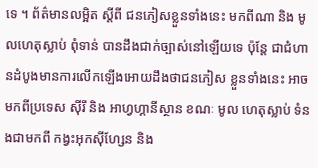ទេ ។ ព័ត៌មានលម្អិត ស្តីពី ជនភៀសខ្លួនទាំងនេះ មកពីណា និង មូលហេតុស្លាប់ ពុំទាន់ បានដឹងជាក់ច្បាស់នៅឡើយទេ ប៉ុន្តែ ជាជំហានដំបូងមានការលើកឡើងអោយដឹងថាជនភៀស ខ្លួនទាំងនេះ អាចមកពីប្រទេស ស៊ីរី និង អាហ្វហ្គានីស្ថាន ខណៈ មូល ហេតុស្លាប់ ទំនងជាមកពី កង្វះអុកស៊ីហ្សែន និង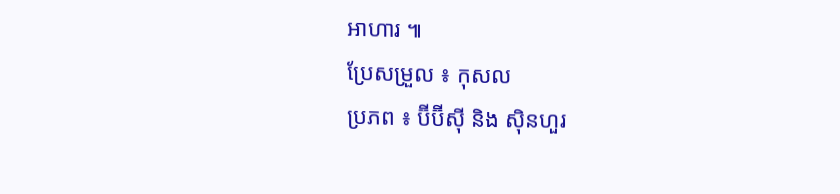អាហារ ៕
ប្រែសម្រួល ៖ កុសល
ប្រភព ៖ ប៊ីប៊ីស៊ី និង ស៊ិនហួរ